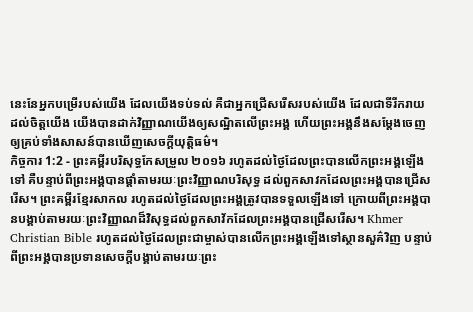នេះនែអ្នកបម្រើរបស់យើង ដែលយើងទប់ទល់ គឺជាអ្នកជ្រើសរើសរបស់យើង ដែលជាទីរីករាយដល់ចិត្តយើង យើងបានដាក់វិញ្ញាណយើងឲ្យសណ្ឋិតលើព្រះអង្គ ហើយព្រះអង្គនឹងសម្ដែងចេញ ឲ្យគ្រប់ទាំងសាសន៍បានឃើញសេចក្ដីយុត្តិធម៌។
កិច្ចការ 1:2 - ព្រះគម្ពីរបរិសុទ្ធកែសម្រួល ២០១៦ រហូតដល់ថ្ងៃដែលព្រះបានលើកព្រះអង្គឡើងទៅ គឺបន្ទាប់ពីព្រះអង្គបានផ្តាំតាមរយៈព្រះវិញ្ញាណបរិសុទ្ធ ដល់ពួកសាវកដែលព្រះអង្គបានជ្រើសរើស។ ព្រះគម្ពីរខ្មែរសាកល រហូតដល់ថ្ងៃដែលព្រះអង្គត្រូវបានទទួលឡើងទៅ ក្រោយពីព្រះអង្គបានបង្គាប់តាមរយៈព្រះវិញ្ញាណដ៏វិសុទ្ធដល់ពួកសាវ័កដែលព្រះអង្គបានជ្រើសរើស។ Khmer Christian Bible រហូតដល់ថ្ងៃដែលព្រះជាម្ចាស់បានលើកព្រះអង្គឡើងទៅស្ថានសួគ៌វិញ បន្ទាប់ពីព្រះអង្គបានប្រទានសេចក្ដីបង្គាប់តាមរយៈព្រះ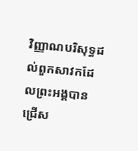វិញ្ញាណបរិសុទ្ធដល់ពួកសាវកដែលព្រះអង្គបានជ្រើស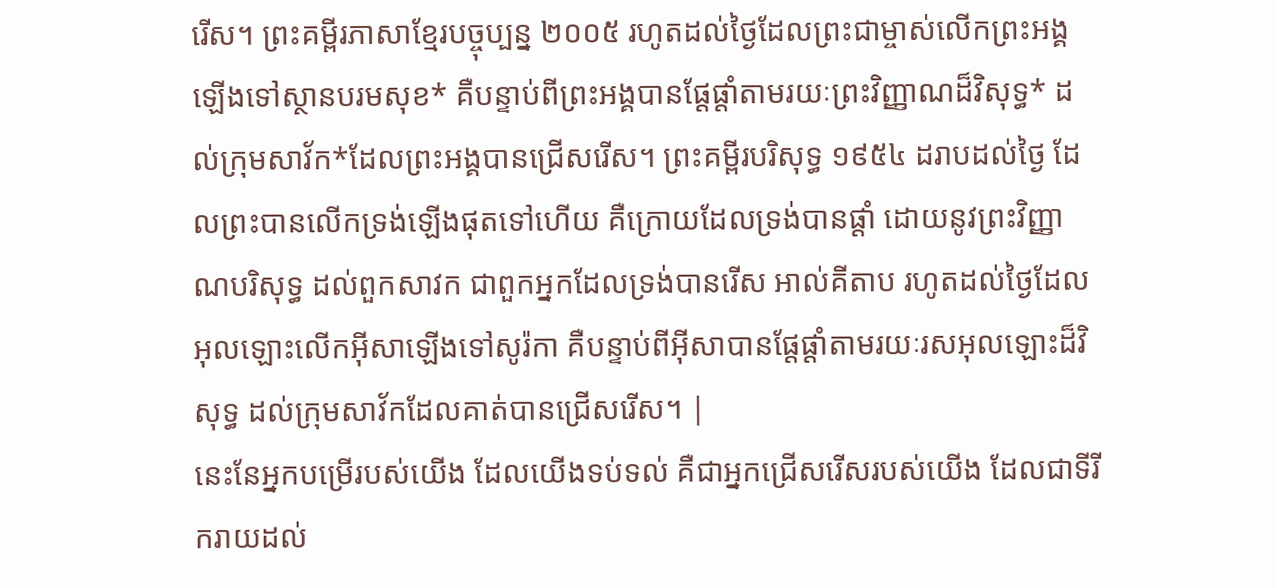រើស។ ព្រះគម្ពីរភាសាខ្មែរបច្ចុប្បន្ន ២០០៥ រហូតដល់ថ្ងៃដែលព្រះជាម្ចាស់លើកព្រះអង្គឡើងទៅស្ថានបរមសុខ* គឺបន្ទាប់ពីព្រះអង្គបានផ្ដែផ្ដាំតាមរយៈព្រះវិញ្ញាណដ៏វិសុទ្ធ* ដល់ក្រុមសាវ័ក*ដែលព្រះអង្គបានជ្រើសរើស។ ព្រះគម្ពីរបរិសុទ្ធ ១៩៥៤ ដរាបដល់ថ្ងៃ ដែលព្រះបានលើកទ្រង់ឡើងផុតទៅហើយ គឺក្រោយដែលទ្រង់បានផ្តាំ ដោយនូវព្រះវិញ្ញាណបរិសុទ្ធ ដល់ពួកសាវក ជាពួកអ្នកដែលទ្រង់បានរើស អាល់គីតាប រហូតដល់ថ្ងៃដែលអុលឡោះលើកអ៊ីសាឡើងទៅសូរ៉កា គឺបន្ទាប់ពីអ៊ីសាបានផ្ដែផ្ដាំតាមរយៈរសអុលឡោះដ៏វិសុទ្ធ ដល់ក្រុមសាវ័កដែលគាត់បានជ្រើសរើស។ |
នេះនែអ្នកបម្រើរបស់យើង ដែលយើងទប់ទល់ គឺជាអ្នកជ្រើសរើសរបស់យើង ដែលជាទីរីករាយដល់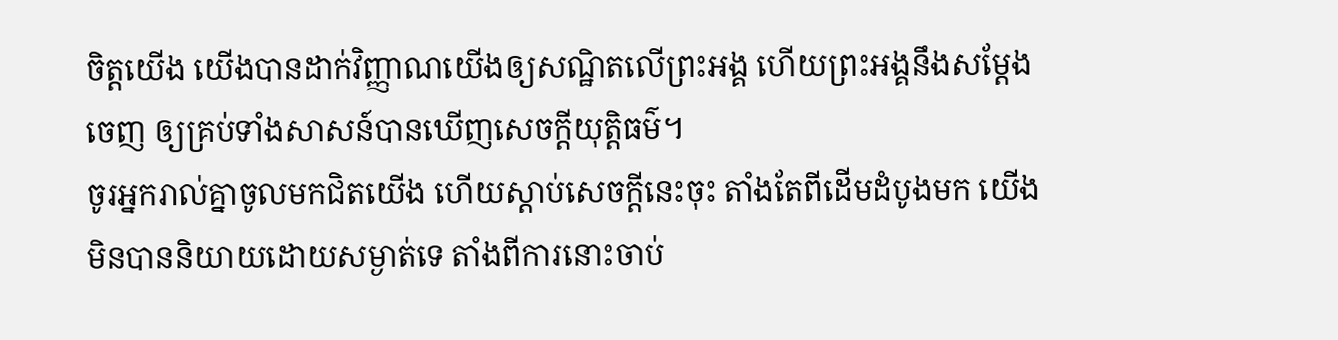ចិត្តយើង យើងបានដាក់វិញ្ញាណយើងឲ្យសណ្ឋិតលើព្រះអង្គ ហើយព្រះអង្គនឹងសម្ដែងចេញ ឲ្យគ្រប់ទាំងសាសន៍បានឃើញសេចក្ដីយុត្តិធម៌។
ចូរអ្នករាល់គ្នាចូលមកជិតយើង ហើយស្តាប់សេចក្ដីនេះចុះ តាំងតែពីដើមដំបូងមក យើងមិនបាននិយាយដោយសម្ងាត់ទេ តាំងពីការនោះចាប់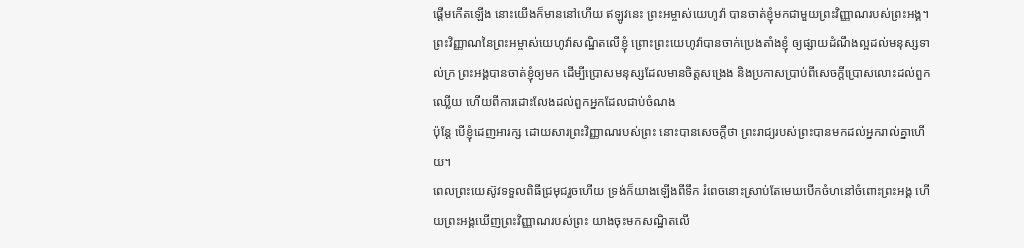ផ្តើមកើតឡើង នោះយើងក៏មាននៅហើយ ឥឡូវនេះ ព្រះអម្ចាស់យេហូវ៉ា បានចាត់ខ្ញុំមកជាមួយព្រះវិញ្ញាណរបស់ព្រះអង្គ។
ព្រះវិញ្ញាណនៃព្រះអម្ចាស់យេហូវ៉ាសណ្ឋិតលើខ្ញុំ ព្រោះព្រះយេហូវ៉ាបានចាក់ប្រេងតាំងខ្ញុំ ឲ្យផ្សាយដំណឹងល្អដល់មនុស្សទាល់ក្រ ព្រះអង្គបានចាត់ខ្ញុំឲ្យមក ដើម្បីប្រោសមនុស្សដែលមានចិត្តសង្រេង និងប្រកាសប្រាប់ពីសេចក្ដីប្រោសលោះដល់ពួកឈ្លើយ ហើយពីការដោះលែងដល់ពួកអ្នកដែលជាប់ចំណង
ប៉ុន្តែ បើខ្ញុំដេញអារក្ស ដោយសារព្រះវិញ្ញាណរបស់ព្រះ នោះបានសេចក្ដីថា ព្រះរាជ្យរបស់ព្រះបានមកដល់អ្នករាល់គ្នាហើយ។
ពេលព្រះយេស៊ូវទទួលពិធីជ្រមុជរួចហើយ ទ្រង់ក៏យាងឡើងពីទឹក រំពេចនោះស្រាប់តែមេឃបើកចំហនៅចំពោះព្រះអង្គ ហើយព្រះអង្គឃើញព្រះវិញ្ញាណរបស់ព្រះ យាងចុះមកសណ្ឋិតលើ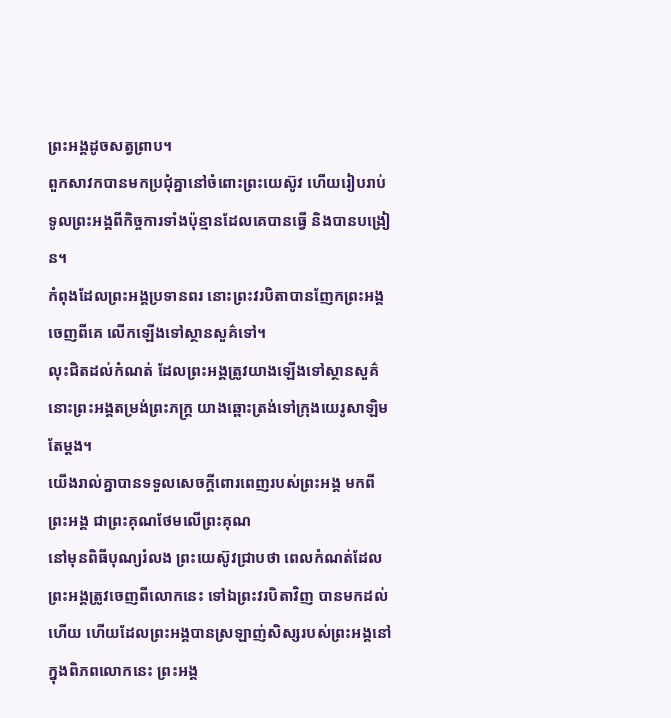ព្រះអង្គដូចសត្វព្រាប។
ពួកសាវកបានមកប្រជុំគ្នានៅចំពោះព្រះយេស៊ូវ ហើយរៀបរាប់ទូលព្រះអង្គពីកិច្ចការទាំងប៉ុន្មានដែលគេបានធ្វើ និងបានបង្រៀន។
កំពុងដែលព្រះអង្គប្រទានពរ នោះព្រះវរបិតាបានញែកព្រះអង្គចេញពីគេ លើកឡើងទៅស្ថានសួគ៌ទៅ។
លុះជិតដល់កំណត់ ដែលព្រះអង្គត្រូវយាងឡើងទៅស្ថានសួគ៌ នោះព្រះអង្គតម្រង់ព្រះភក្ត្រ យាងឆ្ពោះត្រង់ទៅក្រុងយេរូសាឡិមតែម្តង។
យើងរាល់គ្នាបានទទួលសេចក្តីពោរពេញរបស់ព្រះអង្គ មកពីព្រះអង្គ ជាព្រះគុណថែមលើព្រះគុណ
នៅមុនពិធីបុណ្យរំលង ព្រះយេស៊ូវជ្រាបថា ពេលកំណត់ដែលព្រះអង្គត្រូវចេញពីលោកនេះ ទៅឯព្រះវរបិតាវិញ បានមកដល់ហើយ ហើយដែលព្រះអង្គបានស្រឡាញ់សិស្សរបស់ព្រះអង្គនៅក្នុងពិភពលោកនេះ ព្រះអង្គ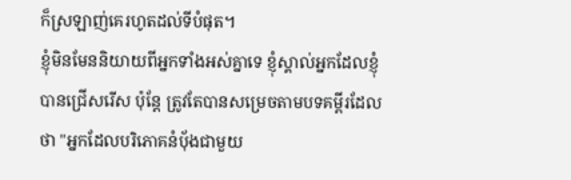ក៏ស្រឡាញ់គេរហូតដល់ទីបំផុត។
ខ្ញុំមិនមែននិយាយពីអ្នកទាំងអស់គ្នាទេ ខ្ញុំស្គាល់អ្នកដែលខ្ញុំបានជ្រើសរើស ប៉ុន្តែ ត្រូវតែបានសម្រេចតាមបទគម្ពីរដែលថា "អ្នកដែលបរិភោគនំបុ័ងជាមួយ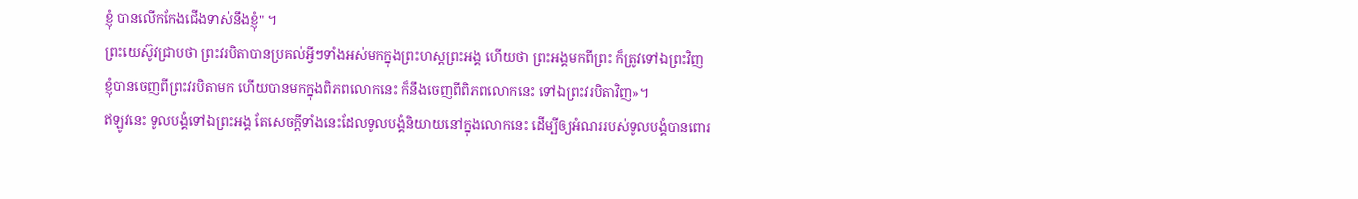ខ្ញុំ បានលើកកែងជើងទាស់នឹងខ្ញុំ" ។
ព្រះយេស៊ូវជ្រាបថា ព្រះវរបិតាបានប្រគល់អ្វីៗទាំងអស់មកក្នុងព្រះហស្តព្រះអង្គ ហើយថា ព្រះអង្គមកពីព្រះ ក៏ត្រូវទៅឯព្រះវិញ
ខ្ញុំបានចេញពីព្រះវរបិតាមក ហើយបានមកក្នុងពិភពលោកនេះ ក៏នឹងចេញពីពិភពលោកនេះ ទៅឯព្រះវរបិតាវិញ»។
ឥឡូវនេះ ទូលបង្គំទៅឯព្រះអង្គ តែសេចក្តីទាំងនេះដែលទូលបង្គំនិយាយនៅក្នុងលោកនេះ ដើម្បីឲ្យអំណររបស់ទូលបង្គំបានពោរ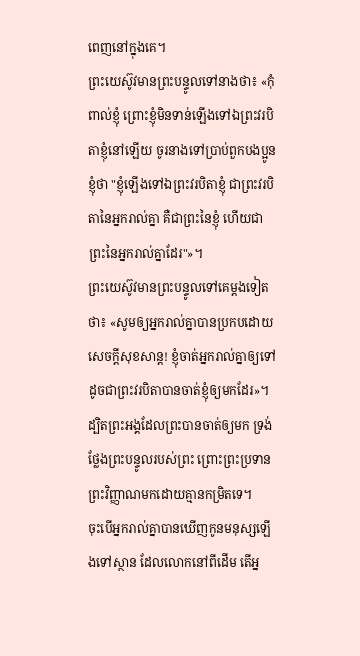ពេញនៅក្នុងគេ។
ព្រះយេស៊ូវមានព្រះបន្ទូលទៅនាងថា៖ «កុំពាល់ខ្ញុំ ព្រោះខ្ញុំមិនទាន់ឡើងទៅឯព្រះវរបិតាខ្ញុំនៅឡើយ ចូរនាងទៅប្រាប់ពួកបងប្អូនខ្ញុំថា "ខ្ញុំឡើងទៅឯព្រះវរបិតាខ្ញុំ ជាព្រះវរបិតានៃអ្នករាល់គ្នា គឺជាព្រះនៃខ្ញុំ ហើយជាព្រះនៃអ្នករាល់គ្នាដែរ"»។
ព្រះយេស៊ូវមានព្រះបន្ទូលទៅគេម្តងទៀតថា៖ «សូមឲ្យអ្នករាល់គ្នាបានប្រកបដោយសេចក្តីសុខសាន្ត! ខ្ញុំចាត់អ្នករាល់គ្នាឲ្យទៅ ដូចជាព្រះវរបិតាបានចាត់ខ្ញុំឲ្យមកដែរ»។
ដ្បិតព្រះអង្គដែលព្រះបានចាត់ឲ្យមក ទ្រង់ថ្លែងព្រះបន្ទូលរបស់ព្រះ ព្រោះព្រះប្រទានព្រះវិញ្ញាណមកដោយគ្មានកម្រិតទេ។
ចុះបើអ្នករាល់គ្នាបានឃើញកូនមនុស្សឡើងទៅស្ថាន ដែលលោកនៅពីដើម តើអ្ន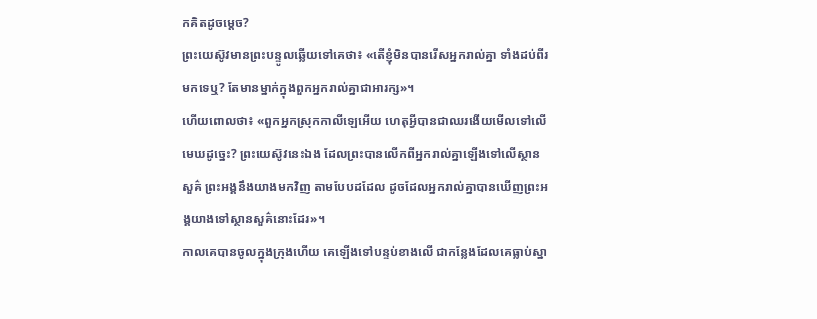កគិតដូចម្តេច?
ព្រះយេស៊ូវមានព្រះបន្ទូលឆ្លើយទៅគេថា៖ «តើខ្ញុំមិនបានរើសអ្នករាល់គ្នា ទាំងដប់ពីរមកទេឬ? តែមានម្នាក់ក្នុងពួកអ្នករាល់គ្នាជាអារក្ស»។
ហើយពោលថា៖ «ពួកអ្នកស្រុកកាលីឡេអើយ ហេតុអ្វីបានជាឈរងើយមើលទៅលើមេឃដូច្នេះ? ព្រះយេស៊ូវនេះឯង ដែលព្រះបានលើកពីអ្នករាល់គ្នាឡើងទៅលើស្ថានសួគ៌ ព្រះអង្គនឹងយាងមកវិញ តាមបែបដដែល ដូចដែលអ្នករាល់គ្នាបានឃើញព្រះអង្គយាងទៅស្ថានសួគ៌នោះដែរ»។
កាលគេបានចូលក្នុងក្រុងហើយ គេឡើងទៅបន្ទប់ខាងលើ ជាកន្លែងដែលគេធ្លាប់ស្នា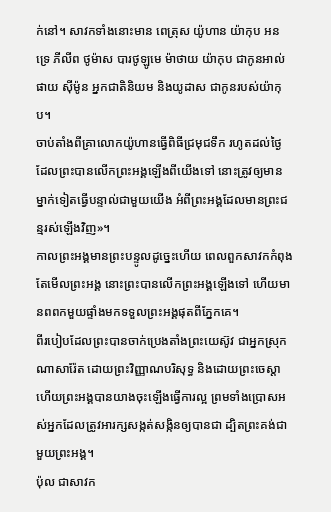ក់នៅ។ សាវកទាំងនោះមាន ពេត្រុស យ៉ូហាន យ៉ាកុប អនទ្រេ ភីលីព ថូម៉ាស បារថូឡូមេ ម៉ាថាយ យ៉ាកុប ជាកូនអាល់ផាយ ស៊ីម៉ូន អ្នកជាតិនិយម និងយូដាស ជាកូនរបស់យ៉ាកុប។
ចាប់តាំងពីគ្រាលោកយ៉ូហានធ្វើពិធីជ្រមុជទឹក រហូតដល់ថ្ងៃដែលព្រះបានលើកព្រះអង្គឡើងពីយើងទៅ នោះត្រូវឲ្យមានម្នាក់ទៀតធ្វើបន្ទាល់ជាមួយយើង អំពីព្រះអង្គដែលមានព្រះជន្មរស់ឡើងវិញ»។
កាលព្រះអង្គមានព្រះបន្ទូលដូច្នេះហើយ ពេលពួកសាវកកំពុងតែមើលព្រះអង្គ នោះព្រះបានលើកព្រះអង្គឡើងទៅ ហើយមានពពកមួយផ្ទាំងមកទទួលព្រះអង្គផុតពីភ្នែកគេ។
ពីរបៀបដែលព្រះបានចាក់ប្រេងតាំងព្រះយេស៊ូវ ជាអ្នកស្រុកណាសារ៉ែត ដោយព្រះវិញ្ញាណបរិសុទ្ធ និងដោយព្រះចេស្តា ហើយព្រះអង្គបានយាងចុះឡើងធ្វើការល្អ ព្រមទាំងប្រោសអស់អ្នកដែលត្រូវអារក្សសង្កត់សង្កិនឲ្យបានជា ដ្បិតព្រះគង់ជាមួយព្រះអង្គ។
ប៉ុល ជាសាវក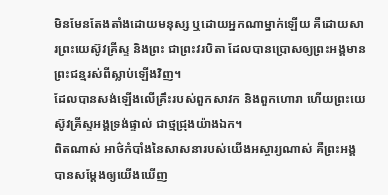មិនមែនតែងតាំងដោយមនុស្ស ឬដោយអ្នកណាម្នាក់ឡើយ គឺដោយសារព្រះយេស៊ូវគ្រីស្ទ និងព្រះ ជាព្រះវរបិតា ដែលបានប្រោសឲ្យព្រះអង្គមានព្រះជន្មរស់ពីស្លាប់ឡើងវិញ។
ដែលបានសង់ឡើងលើគ្រឹះរបស់ពួកសាវក និងពួកហោរា ហើយព្រះយេស៊ូវគ្រីស្ទអង្គទ្រង់ផ្ទាល់ ជាថ្មជ្រុងយ៉ាងឯក។
ពិតណាស់ អាថ៌កំបាំងនៃសាសនារបស់យើងអស្ចារ្យណាស់ គឺព្រះអង្គបានសម្ដែងឲ្យយើងឃើញ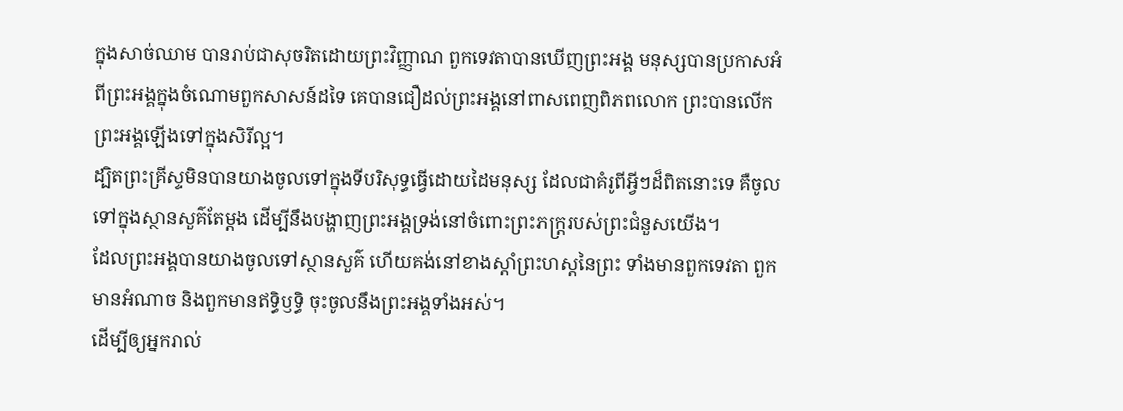ក្នុងសាច់ឈាម បានរាប់ជាសុចរិតដោយព្រះវិញ្ញាណ ពួកទេវតាបានឃើញព្រះអង្គ មនុស្សបានប្រកាសអំពីព្រះអង្គក្នុងចំណោមពួកសាសន៍ដទៃ គេបានជឿដល់ព្រះអង្គនៅពាសពេញពិភពលោក ព្រះបានលើកព្រះអង្គឡើងទៅក្នុងសិរីល្អ។
ដ្បិតព្រះគ្រីស្ទមិនបានយាងចូលទៅក្នុងទីបរិសុទ្ធធ្វើដោយដៃមនុស្ស ដែលជាគំរូពីអ្វីៗដ៏ពិតនោះទេ គឺចូលទៅក្នុងស្ថានសួគ៌តែម្ដង ដើម្បីនឹងបង្ហាញព្រះអង្គទ្រង់នៅចំពោះព្រះភក្ត្ររបស់ព្រះជំនួសយើង។
ដែលព្រះអង្គបានយាងចូលទៅស្ថានសួគ៌ ហើយគង់នៅខាងស្តាំព្រះហស្តនៃព្រះ ទាំងមានពួកទេវតា ពួកមានអំណាច និងពួកមានឥទ្ធិឫទ្ធិ ចុះចូលនឹងព្រះអង្គទាំងអស់។
ដើម្បីឲ្យអ្នករាល់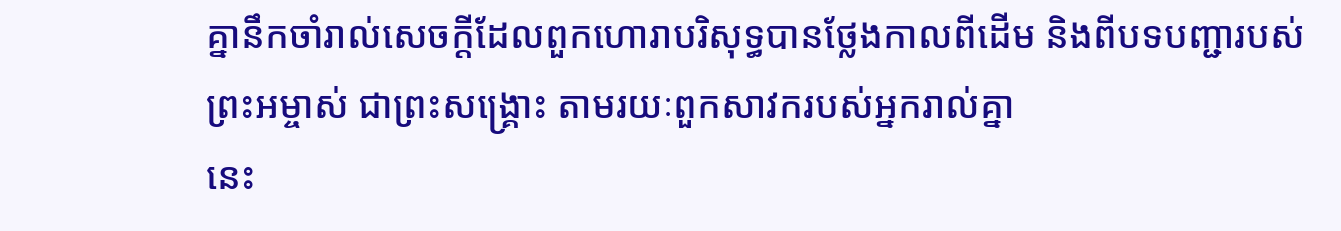គ្នានឹកចាំរាល់សេចក្ដីដែលពួកហោរាបរិសុទ្ធបានថ្លែងកាលពីដើម និងពីបទបញ្ជារបស់ព្រះអម្ចាស់ ជាព្រះសង្គ្រោះ តាមរយៈពួកសាវករបស់អ្នករាល់គ្នា
នេះ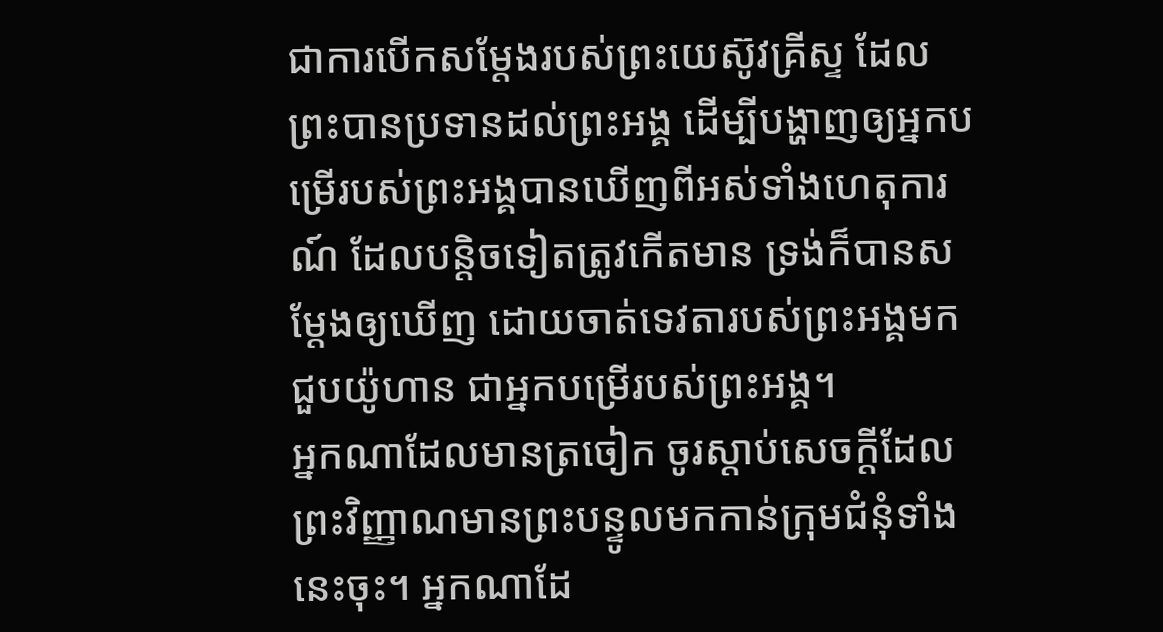ជាការបើកសម្តែងរបស់ព្រះយេស៊ូវគ្រីស្ទ ដែលព្រះបានប្រទានដល់ព្រះអង្គ ដើម្បីបង្ហាញឲ្យអ្នកបម្រើរបស់ព្រះអង្គបានឃើញពីអស់ទាំងហេតុការណ៍ ដែលបន្តិចទៀតត្រូវកើតមាន ទ្រង់ក៏បានសម្តែងឲ្យឃើញ ដោយចាត់ទេវតារបស់ព្រះអង្គមកជួបយ៉ូហាន ជាអ្នកបម្រើរបស់ព្រះអង្គ។
អ្នកណាដែលមានត្រចៀក ចូរស្តាប់សេចក្ដីដែលព្រះវិញ្ញាណមានព្រះបន្ទូលមកកាន់ក្រុមជំនុំទាំងនេះចុះ។ អ្នកណាដែ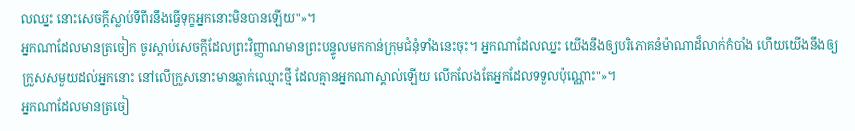លឈ្នះ នោះសេចក្ដីស្លាប់ទីពីរនឹងធ្វើទុក្ខអ្នកនោះមិនបានឡើយ"»។
អ្នកណាដែលមានត្រចៀក ចូរស្តាប់សេចក្ដីដែលព្រះវិញ្ញាណមានព្រះបន្ទូលមកកាន់ក្រុមជំនុំទាំងនេះចុះ។ អ្នកណាដែលឈ្នះ យើងនឹងឲ្យបរិភោគនំម៉ាណាដ៏លាក់កំបាំង ហើយយើងនឹងឲ្យក្រួសសមួយដល់អ្នកនោះ នៅលើក្រួសនោះមានឆ្លាក់ឈ្មោះថ្មី ដែលគ្មានអ្នកណាស្គាល់ឡើយ លើកលែងតែអ្នកដែលទទួលប៉ុណ្ណោះ"»។
អ្នកណាដែលមានត្រចៀ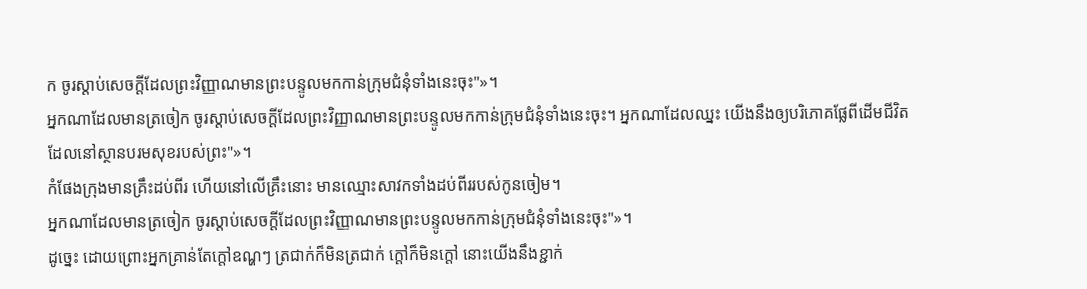ក ចូរស្តាប់សេចក្ដីដែលព្រះវិញ្ញាណមានព្រះបន្ទូលមកកាន់ក្រុមជំនុំទាំងនេះចុះ"»។
អ្នកណាដែលមានត្រចៀក ចូរស្តាប់សេចក្ដីដែលព្រះវិញ្ញាណមានព្រះបន្ទូលមកកាន់ក្រុមជំនុំទាំងនេះចុះ។ អ្នកណាដែលឈ្នះ យើងនឹងឲ្យបរិភោគផ្លែពីដើមជីវិត ដែលនៅស្ថានបរមសុខរបស់ព្រះ"»។
កំផែងក្រុងមានគ្រឹះដប់ពីរ ហើយនៅលើគ្រឹះនោះ មានឈ្មោះសាវកទាំងដប់ពីររបស់កូនចៀម។
អ្នកណាដែលមានត្រចៀក ចូរស្តាប់សេចក្ដីដែលព្រះវិញ្ញាណមានព្រះបន្ទូលមកកាន់ក្រុមជំនុំទាំងនេះចុះ"»។
ដូច្នេះ ដោយព្រោះអ្នកគ្រាន់តែក្តៅឧណ្ហៗ ត្រជាក់ក៏មិនត្រជាក់ ក្តៅក៏មិនក្តៅ នោះយើងនឹងខ្ជាក់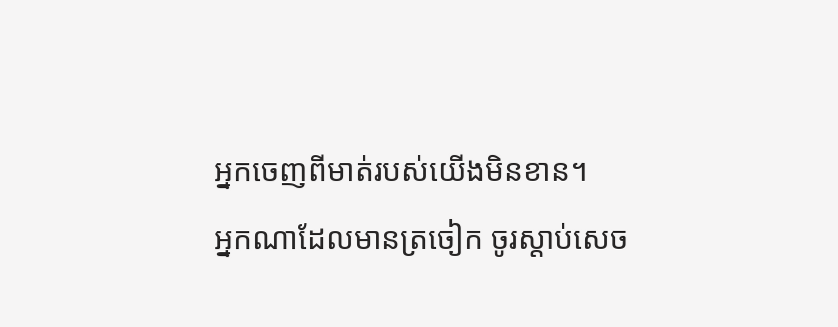អ្នកចេញពីមាត់របស់យើងមិនខាន។
អ្នកណាដែលមានត្រចៀក ចូរស្តាប់សេច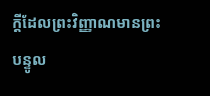ក្ដីដែលព្រះវិញ្ញាណមានព្រះបន្ទូល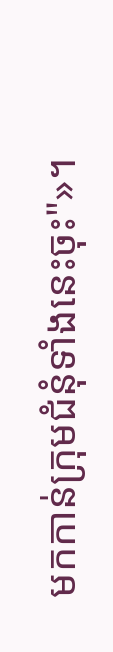មកកាន់ក្រុមជំនុំទាំងនេះចុះ"»។